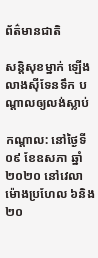ព័ត៌មានជាតិ

សន្តិសុខម្នាក់ ឡើងលាងស៊ីទែនទឹក បណ្ដាលឲ្យលង់ស្លាប់

កណ្ដាល: នៅថ្ងៃ‌ទី០៩ ខែឧសភា ឆ្នាំ២០២០ នៅវេលាម៉ោងប្រហែល ៦និង២០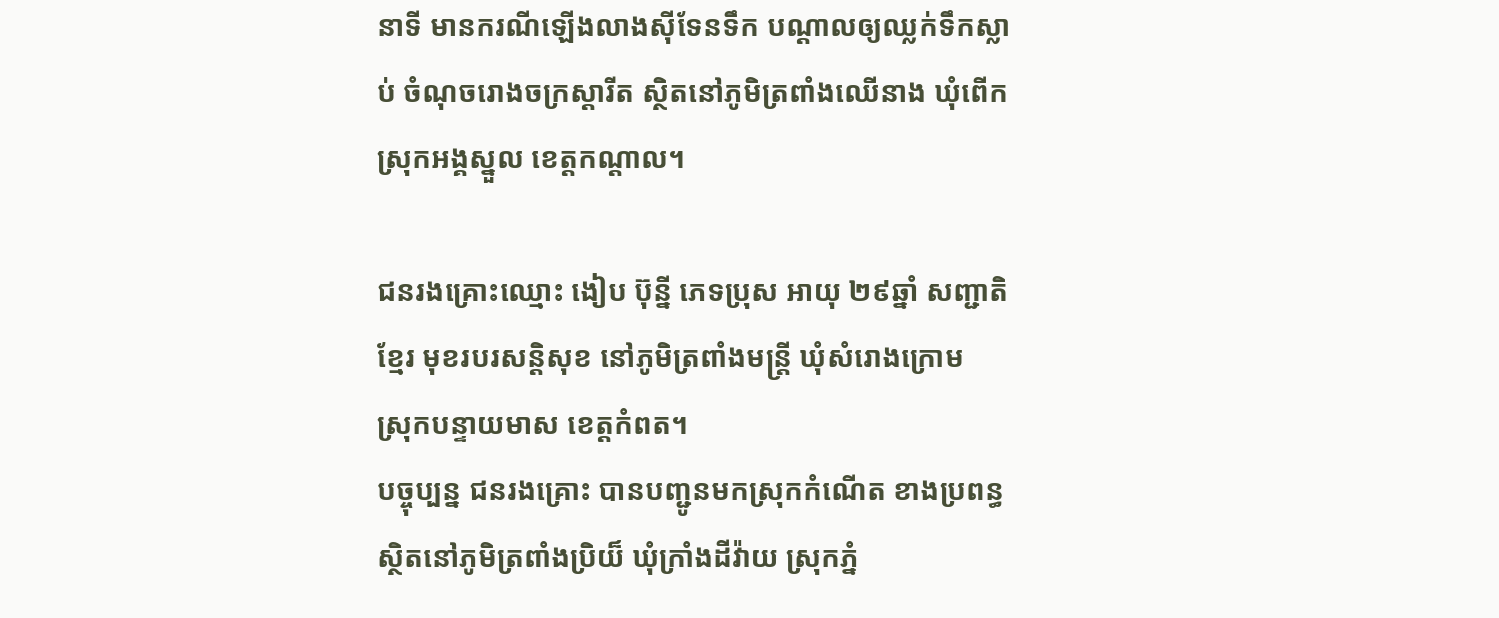នាទី មានករណីឡើងលាងស៊ីទែនទឹក បណ្ដាលឲ្យឈ្លក់ទឹកស្លាប់ ចំណុចរោងចក្រស្តារីត ស្ថិតនៅភូមិត្រពាំងឈើនាង ឃុំពើក ស្រុកអង្គស្នួល ខេត្តកណ្តាល។

ជនរងគ្រោះ‌ឈ្មោះ ងៀប ប៊ុន្នី ភេទប្រុស អាយុ ២៩ឆ្នាំ សញ្ជាតិខ្មែរ មុខរបរសន្តិសុខ នៅភូមិត្រពាំងមន្រ្តី ឃុំសំរោងក្រោម
ស្រុកបន្ទាយមាស ខេត្តកំពត។
បច្ចុប្បន្ន ជនរងគ្រោះ បានបញ្ជូនមកស្រុកកំណើត ខាងប្រពន្ធ ស្ថិតនៅភូមិត្រពាំងប្រិយ៏ ឃុំក្រាំងដីវ៉ាយ ស្រុកភ្នំ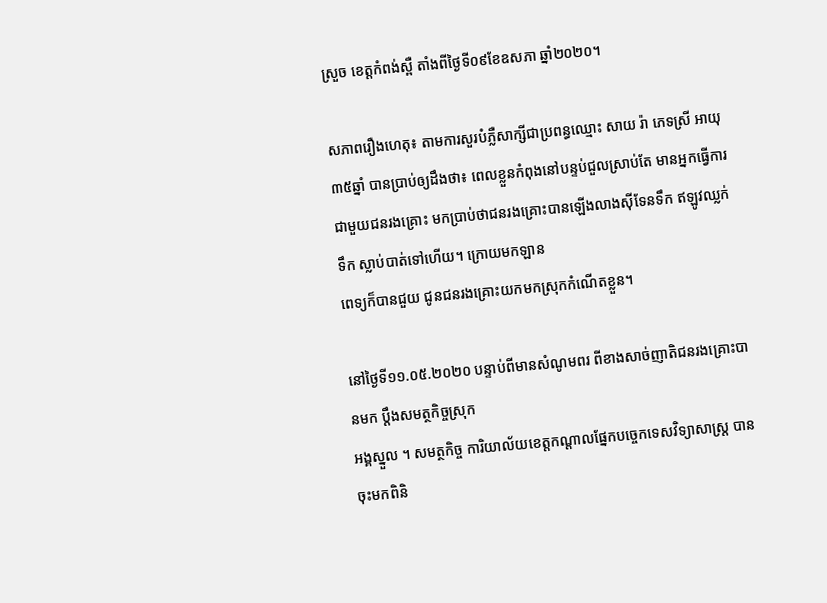ស្រួច ខេត្តកំពង់ស្ពឺ តាំងពីថ្ងៃទី០៩ខែឧសភា ឆ្នាំ២០២០។

សភាពរឿងហេតុ៖ តាមការសួរបំភ្លឺសាក្សីជាប្រពន្ធឈ្មោះ សាយ រ៉ា ភេទស្រី អាយុ ៣៥ឆ្នាំ បានប្រាប់ឲ្យដឹងថា៖ ពេលខ្លួនកំពុងនៅបន្ទប់ជួលស្រាប់តែ មានអ្នកធ្វើការជាមួយជនរងគ្រោះ មកប្រាប់ថាជនរងគ្រោះបានឡើងលាងស៊ីទែនទឹក ឥឡូវឈ្លក់ទឹក ស្លាប់បាត់ទៅហើយ។ ក្រោយមកឡាន
ពេទ្យក៏បានជួយ ជូនជនរងគ្រោះយកមកស្រុកកំណើតខ្លួន។

នៅថ្ងៃទី១១.០៥.២០២០ បន្ទាប់ពីមានសំណូមពរ ពីខាងសាច់ញាតិជនរងគ្រោះបានមក ប្ដឹងសមត្ថកិច្ចស្រុក
អង្គស្នួល ។ សមត្ថកិច្ច ការិយាល័យខេត្តកណ្តាលផ្នែកបច្ចេកទេសវិទ្យាសាស្រ្ត បានចុះមកពិនិ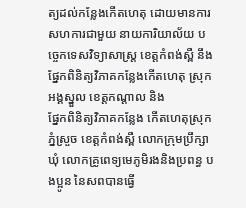ត្យដល់កន្លែងកើតហេតុ ដោយមានការ សហការជាមួយ នាយការិយាល័យ បច្ចេកទេសវិទ្យាសាស្រ្ត ខេត្តកំពង់ស្ពឺ នឹងផ្នែកពិនិត្យវិភាគកន្លែងកើតហេតុ ស្រុកអង្គស្នួល ខេត្តកណ្តាល និង
ផ្នែកពិនិត្យវិភាគកន្លែង កើតហេតុស្រុកភ្នំស្រួច ខេត្តកំពង់ស្ពឺ លោកក្រុមប្រឹក្សាឃុំ លោកគ្រូពេទ្យមេភូមិរងនិងប្រពន្ធ បងប្អូន នៃសពបានធ្វើ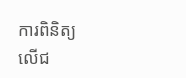ការពិនិត្យលើជ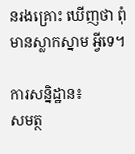នរងគ្រោះ ឃើញថា ពុំមានស្លាកស្នាម អ្វីទេ។

ការសន្និដ្ឋាន៖
សមត្ថ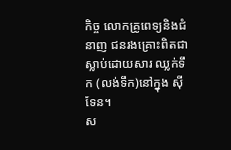កិច្ច លោកគ្រូពេទ្យនិងជំនាញ ជនរងគ្រោះពិតជាស្លាប់ដោយសារ ឈ្លក់ទឹក (លង់ទឹក)នៅក្នុង ស៊ីទែន។
ស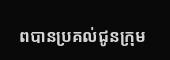ពបានប្រគល់ជូនក្រុម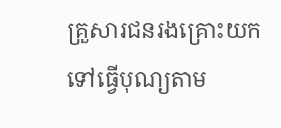គ្រួសារជនរងគ្រោះយកទៅធ្វើបុណ្យតាម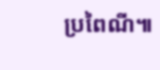ប្រពៃណី៕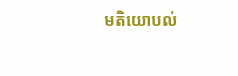មតិយោបល់